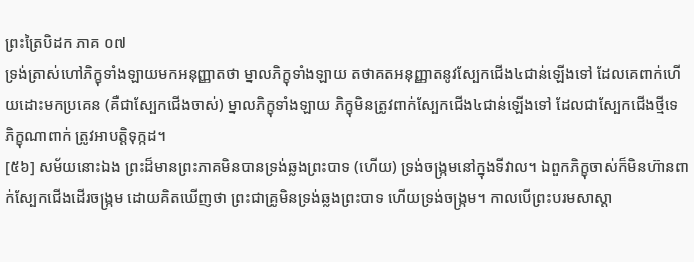ព្រះត្រៃបិដក ភាគ ០៧
ទ្រង់ត្រាស់ហៅភិក្ខុទាំងឡាយមកអនុញ្ញាតថា ម្នាលភិក្ខុទាំងឡាយ តថាគតអនុញ្ញាតនូវស្បែកជើង៤ជាន់ឡើងទៅ ដែលគេពាក់ហើយដោះមកប្រគេន (គឺជាស្បែកជើងចាស់) ម្នាលភិក្ខុទាំងឡាយ ភិក្ខុមិនត្រូវពាក់ស្បែកជើង៤ជាន់ឡើងទៅ ដែលជាស្បែកជើងថ្មីទេ ភិក្ខុណាពាក់ ត្រូវអាបត្តិទុក្កដ។
[៥៦] សម័យនោះឯង ព្រះដ៏មានព្រះភាគមិនបានទ្រង់ឆ្លងព្រះបាទ (ហើយ) ទ្រង់ចង្ក្រមនៅក្នុងទីវាល។ ឯពួកភិក្ខុចាស់ក៏មិនហ៊ានពាក់ស្បែកជើងដើរចង្ក្រម ដោយគិតឃើញថា ព្រះជាគ្រូមិនទ្រង់ឆ្លងព្រះបាទ ហើយទ្រង់ចង្ក្រម។ កាលបើព្រះបរមសាស្តា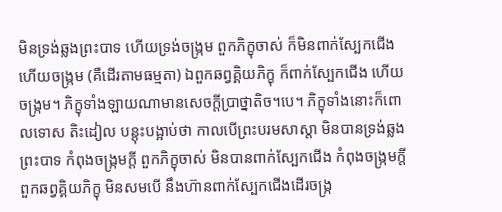មិនទ្រង់ឆ្លងព្រះបាទ ហើយទ្រង់ចង្ក្រម ពួកភិក្ខុចាស់ ក៏មិនពាក់ស្បែកជើង ហើយចង្ក្រម (គឺដើរតាមធម្មតា) ឯពួកឆព្វគ្គិយភិក្ខុ ក៏ពាក់ស្បែកជើង ហើយចង្ក្រម។ ភិក្ខុទាំងឡាយណាមានសេចក្តីប្រាថ្នាតិច។បេ។ ភិក្ខុទាំងនោះក៏ពោលទោស តិះដៀល បន្តុះបង្អាប់ថា កាលបើព្រះបរមសាស្តា មិនបានទ្រង់ឆ្លងព្រះបាទ កំពុងចង្ក្រមក្តី ពួកភិក្ខុចាស់ មិនបានពាក់ស្បែកជើង កំពុងចង្ក្រមក្តី ពួកឆព្វគ្គិយភិក្ខុ មិនសមបើ នឹងហ៊ានពាក់ស្បែកជើងដើរចង្ក្រ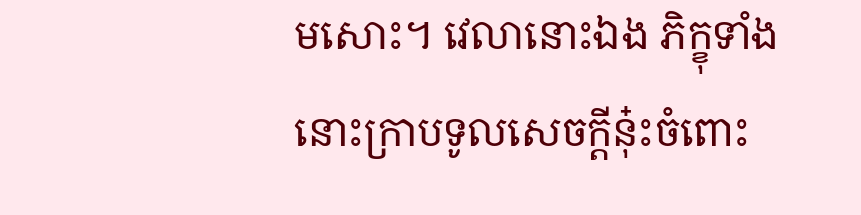មសោះ។ វេលានោះឯង ភិក្ខុទាំងនោះក្រាបទូលសេចក្តីនុ៎ះចំពោះ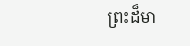ព្រះដ៏មា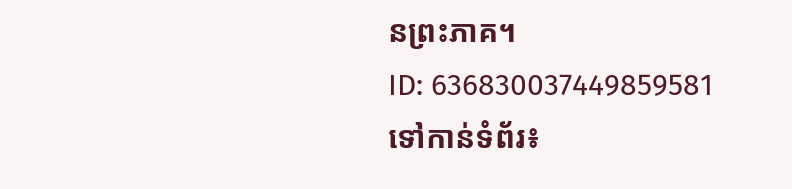នព្រះភាគ។
ID: 636830037449859581
ទៅកាន់ទំព័រ៖